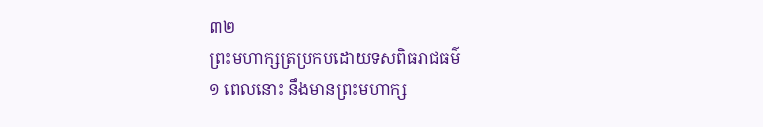៣២
ព្រះមហាក្សត្រប្រកបដោយទសពិធរាជធម៌
១ ពេលនោះ នឹងមានព្រះមហាក្ស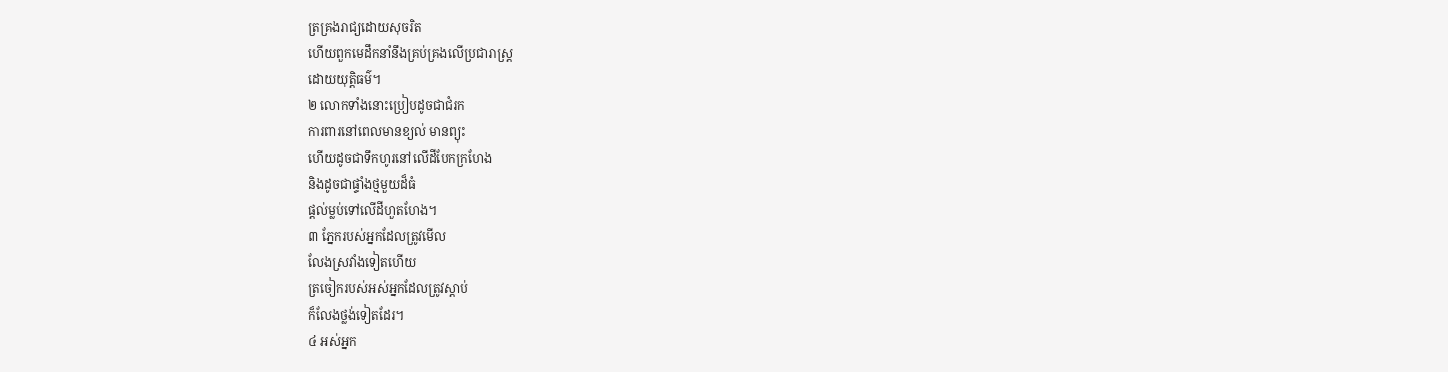ត្រគ្រងរាជ្យដោយសុចរិត
ហើយពួកមេដឹកនាំនឹងគ្រប់គ្រងលើប្រជារាស្ត្រ
ដោយយុត្តិធម៌។
២ លោកទាំងនោះប្រៀបដូចជាជំរក
ការពារនៅពេលមានខ្យល់ មានព្យុះ
ហើយដូចជាទឹកហូរនៅលើដីបែកក្រហែង
និងដូចជាផ្ទាំងថ្មមួយដ៏ធំ
ផ្ដល់ម្លប់ទៅលើដីហួតហែង។
៣ ភ្នែករបស់អ្នកដែលត្រូវមើល
លែងស្រវាំងទៀតហើយ
ត្រចៀករបស់អស់អ្នកដែលត្រូវស្ដាប់
ក៏លែងថ្លង់ទៀតដែរ។
៤ អស់អ្នក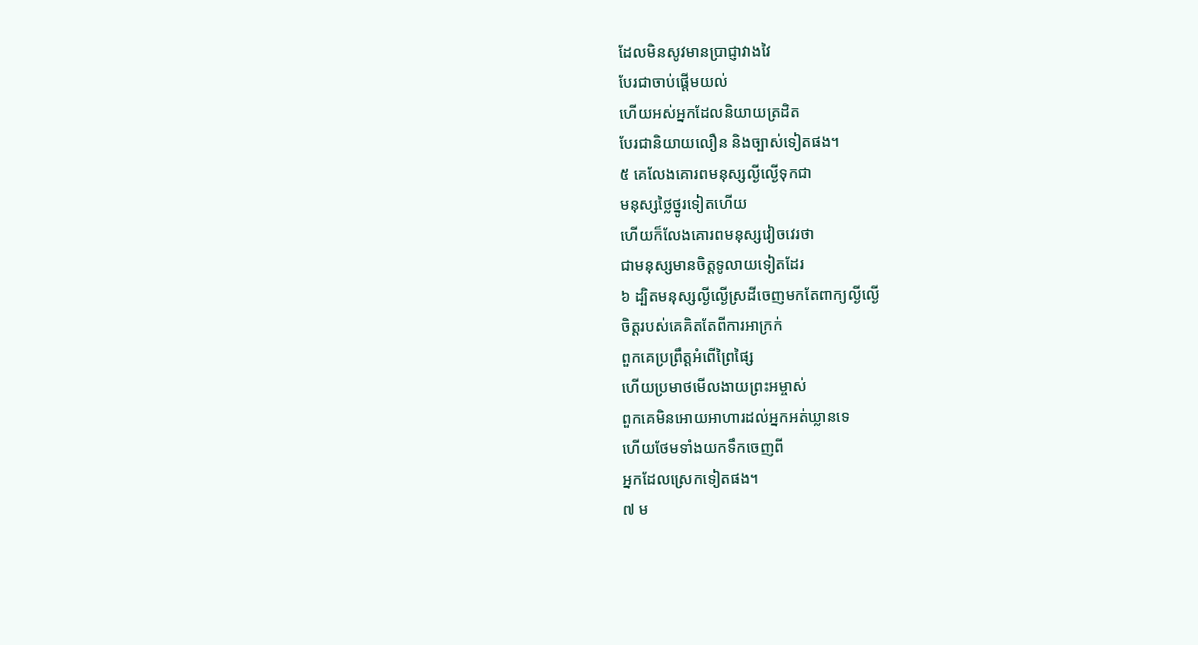ដែលមិនសូវមានប្រាជ្ញាវាងវៃ
បែរជាចាប់ផ្ដើមយល់
ហើយអស់អ្នកដែលនិយាយត្រដិត
បែរជានិយាយលឿន និងច្បាស់ទៀតផង។
៥ គេលែងគោរពមនុស្សល្ងីល្ងើទុកជា
មនុស្សថ្លៃថ្នូរទៀតហើយ
ហើយក៏លែងគោរពមនុស្សវៀចវេរថា
ជាមនុស្សមានចិត្តទូលាយទៀតដែរ
៦ ដ្បិតមនុស្សល្ងីល្ងើស្រដីចេញមកតែពាក្យល្ងីល្ងើ
ចិត្តរបស់គេគិតតែពីការអាក្រក់
ពួកគេប្រព្រឹត្តអំពើព្រៃផ្សៃ
ហើយប្រមាថមើលងាយព្រះអម្ចាស់
ពួកគេមិនអោយអាហារដល់អ្នកអត់ឃ្លានទេ
ហើយថែមទាំងយកទឹកចេញពី
អ្នកដែលស្រេកទៀតផង។
៧ ម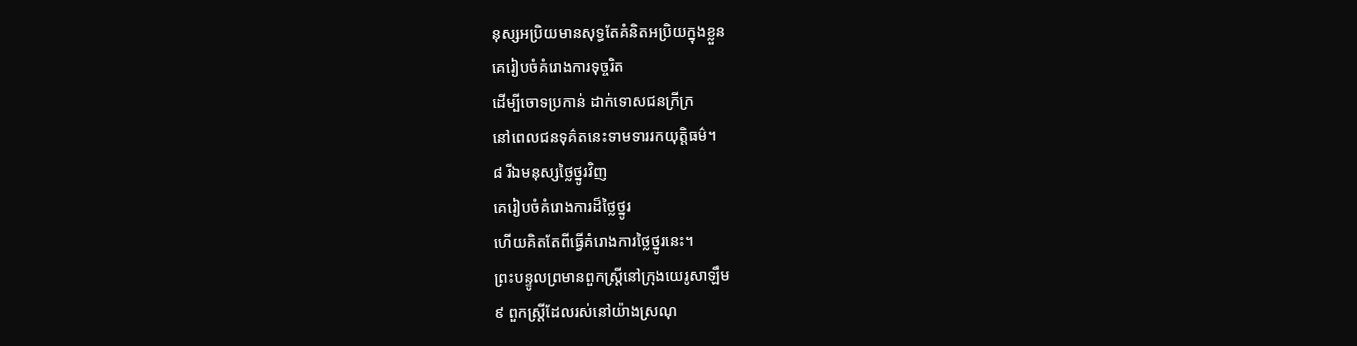នុស្សអប្រិយមានសុទ្ធតែគំនិតអប្រិយក្នុងខ្លួន
គេរៀបចំគំរោងការទុច្ចរិត
ដើម្បីចោទប្រកាន់ ដាក់ទោសជនក្រីក្រ
នៅពេលជនទុគ៌តនេះទាមទាររកយុត្តិធម៌។
៨ រីឯមនុស្សថ្លៃថ្នូរវិញ
គេរៀបចំគំរោងការដ៏ថ្លៃថ្នូរ
ហើយគិតតែពីធ្វើគំរោងការថ្លៃថ្នូរនេះ។
ព្រះបន្ទូលព្រមានពួកស្ត្រីនៅក្រុងយេរូសាឡឹម
៩ ពួកស្ត្រីដែលរស់នៅយ៉ាងស្រណុ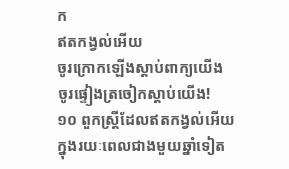ក
ឥតកង្វល់អើយ
ចូរក្រោកឡើងស្ដាប់ពាក្យយើង
ចូរផ្ទៀងត្រចៀកស្ដាប់យើង!
១០ ពួកស្ត្រីដែលឥតកង្វល់អើយ
ក្នុងរយៈពេលជាងមួយឆ្នាំទៀត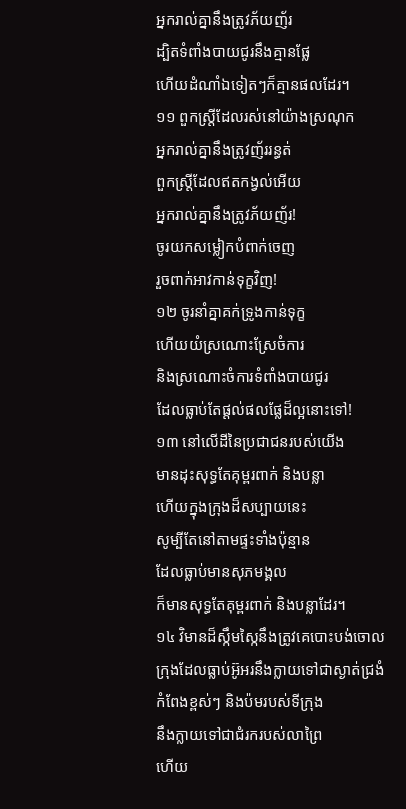អ្នករាល់គ្នានឹងត្រូវភ័យញ័រ
ដ្បិតទំពាំងបាយជូរនឹងគ្មានផ្លែ
ហើយដំណាំឯទៀតៗក៏គ្មានផលដែរ។
១១ ពួកស្ត្រីដែលរស់នៅយ៉ាងស្រណុក
អ្នករាល់គ្នានឹងត្រូវញ័ររន្ធត់
ពួកស្ត្រីដែលឥតកង្វល់អើយ
អ្នករាល់គ្នានឹងត្រូវភ័យញ័រ!
ចូរយកសម្លៀកបំពាក់ចេញ
រួចពាក់អាវកាន់ទុក្ខវិញ!
១២ ចូរនាំគ្នាគក់ទ្រូងកាន់ទុក្ខ
ហើយយំស្រណោះស្រែចំការ
និងស្រណោះចំការទំពាំងបាយជូរ
ដែលធ្លាប់តែផ្ដល់ផលផ្លែដ៏ល្អនោះទៅ!
១៣ នៅលើដីនៃប្រជាជនរបស់យើង
មានដុះសុទ្ធតែគុម្ពរពាក់ និងបន្លា
ហើយក្នុងក្រុងដ៏សប្បាយនេះ
សូម្បីតែនៅតាមផ្ទះទាំងប៉ុន្មាន
ដែលធ្លាប់មានសុភមង្គល
ក៏មានសុទ្ធតែគុម្ពរពាក់ និងបន្លាដែរ។
១៤ វិមានដ៏ស្កឹមស្កៃនឹងត្រូវគេបោះបង់ចោល
ក្រុងដែលធ្លាប់អ៊ូអរនឹងក្លាយទៅជាស្ងាត់ជ្រងំ
កំពែងខ្ពស់ៗ និងប៉មរបស់ទីក្រុង
នឹងក្លាយទៅជាជំរករបស់លាព្រៃ
ហើយ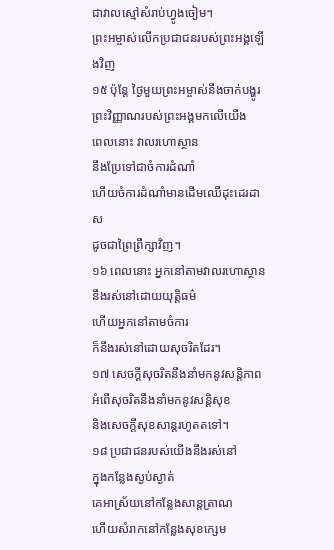ជាវាលស្មៅសំរាប់ហ្វូងចៀម។
ព្រះអម្ចាស់លើកប្រជាជនរបស់ព្រះអង្គឡើងវិញ
១៥ ប៉ុន្តែ ថ្ងៃមួយព្រះអម្ចាស់នឹងចាក់បង្ហូរ
ព្រះវិញ្ញាណរបស់ព្រះអង្គមកលើយើង
ពេលនោះ វាលរហោស្ថាន
នឹងប្រែទៅជាចំការដំណាំ
ហើយចំការដំណាំមានដើមឈើដុះដេរដាស
ដូចជាព្រៃព្រឹក្សាវិញ។
១៦ ពេលនោះ អ្នកនៅតាមវាលរហោស្ថាន
នឹងរស់នៅដោយយុត្តិធម៌
ហើយអ្នកនៅតាមចំការ
ក៏នឹងរស់នៅដោយសុចរិតដែរ។
១៧ សេចក្ដីសុចរិតនឹងនាំមកនូវសន្តិភាព
អំពើសុចរិតនឹងនាំមកនូវសន្តិសុខ
និងសេចក្ដីសុខសាន្តរហូតតទៅ។
១៨ ប្រជាជនរបស់យើងនឹងរស់នៅ
ក្នុងកន្លែងស្ងប់ស្ងាត់
គេអាស្រ័យនៅកន្លែងសាន្តត្រាណ
ហើយសំរាកនៅកន្លែងសុខក្សេម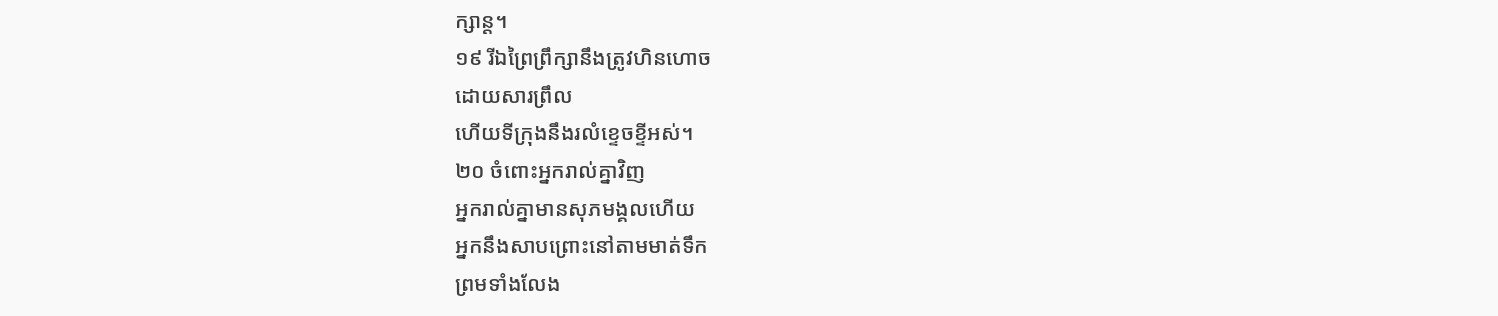ក្សាន្ត។
១៩ រីឯព្រៃព្រឹក្សានឹងត្រូវហិនហោច
ដោយសារព្រឹល
ហើយទីក្រុងនឹងរលំខ្ទេចខ្ទីអស់។
២០ ចំពោះអ្នករាល់គ្នាវិញ
អ្នករាល់គ្នាមានសុភមង្គលហើយ
អ្នកនឹងសាបព្រោះនៅតាមមាត់ទឹក
ព្រមទាំងលែង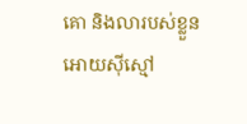គោ និងលារបស់ខ្លួន
អោយស៊ីស្មៅ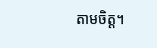តាមចិត្ត។